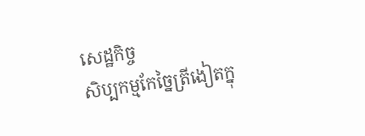សេដ្ឋកិច្ច
សិប្បកម្មកែច្នៃត្រីងៀតក្នុ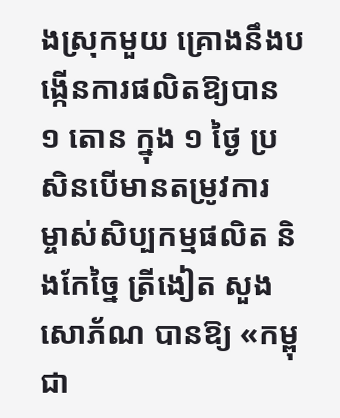ងស្រុកមួយ គ្រោងនឹងបង្កើនការផលិតឱ្យបាន ១ តោន ក្នុង ១ ថ្ងៃ ប្រសិនបើមានតម្រូវការ
ម្ចាស់សិប្បកម្មផលិត និងកែច្នៃ ត្រីងៀត សួង សោភ័ណ បានឱ្យ «កម្ពុជា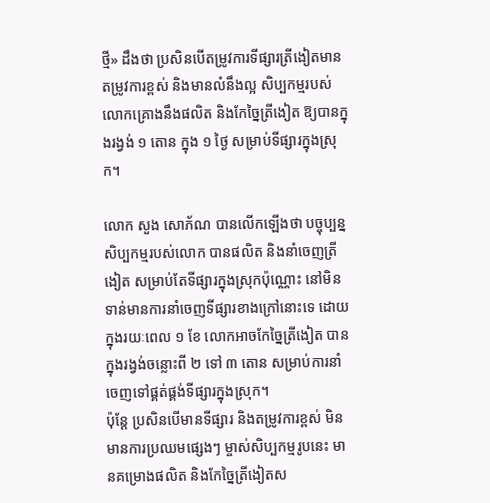ថ្មី» ដឹងថា ប្រសិនបើតម្រូវការទីផ្សារត្រីងៀតមានតម្រូវការខ្ពស់ និងមានលំនឹងល្អ សិប្បកម្មរបស់លោកគ្រោងនឹងផលិត និងកែច្នៃត្រីងៀត ឱ្យបានក្នុងរង្វង់ ១ តោន ក្នុង ១ ថ្ងៃ សម្រាប់ទីផ្សារក្នុងស្រុក។

លោក សួង សោភ័ណ បានលើកឡើងថា បច្ចុប្បន្នសិប្បកម្មរបស់លោក បានផលិត និងនាំចេញត្រីងៀត សម្រាប់តែទីផ្សារក្នុងស្រុកប៉ុណ្ណោះ នៅមិនទាន់មានការនាំចេញទីផ្សារខាងក្រៅនោះទេ ដោយក្នុងរយៈពេល ១ ខែ លោកអាចកែច្នៃត្រីងៀត បានក្នុងរង្វង់ចន្លោះពី ២ ទៅ ៣ តោន សម្រាប់ការនាំចេញទៅផ្គត់ផ្គង់ទីផ្សារក្នុងស្រុក។
ប៉ុន្តែ ប្រសិនបើមានទីផ្សារ និងតម្រូវការខ្ពស់ មិនមានការប្រឈមផ្សេងៗ ម្ចាស់សិប្បកម្មរូបនេះ មានគម្រោងផលិត និងកែច្នៃត្រីងៀតស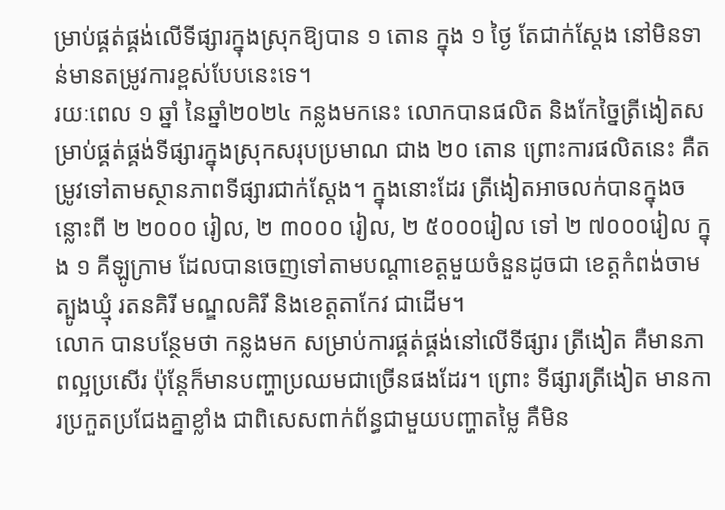ម្រាប់ផ្គត់ផ្គង់លើទីផ្សារក្នុងស្រុកឱ្យបាន ១ តោន ក្នុង ១ ថ្ងៃ តែជាក់ស្តែង នៅមិនទាន់មានតម្រូវការខ្ពស់បែបនេះទេ។
រយៈពេល ១ ឆ្នាំ នៃឆ្នាំ២០២៤ កន្លងមកនេះ លោកបានផលិត និងកែច្នៃត្រីងៀតសម្រាប់ផ្គត់ផ្គង់ទីផ្សារក្នុងស្រុកសរុបប្រមាណ ជាង ២០ តោន ព្រោះការផលិតនេះ គឺតម្រូវទៅតាមស្ថានភាពទីផ្សារជាក់ស្តែង។ ក្នុងនោះដែរ ត្រីងៀតអាចលក់បានក្នុងចន្លោះពី ២ ២០០០ រៀល, ២ ៣០០០ រៀល, ២ ៥០០០រៀល ទៅ ២ ៧០០០រៀល ក្នុង ១ គីឡូក្រាម ដែលបានចេញទៅតាមបណ្តាខេត្តមួយចំនួនដូចជា ខេត្តកំពង់ចាម ត្បូងឃ្មុំ រតនគិរី មណ្ឌលគិរី និងខេត្តតាកែវ ជាដើម។
លោក បានបន្ថែមថា កន្លងមក សម្រាប់ការផ្គត់ផ្គង់នៅលើទីផ្សារ ត្រីងៀត គឺមានភាពល្អប្រសើរ ប៉ុន្តែក៏មានបញ្ហាប្រឈមជាច្រើនផងដែរ។ ព្រោះ ទីផ្សារត្រីងៀត មានការប្រកួតប្រជែងគ្នាខ្លាំង ជាពិសេសពាក់ព័ន្ធជាមួយបញ្ហាតម្លៃ គឺមិន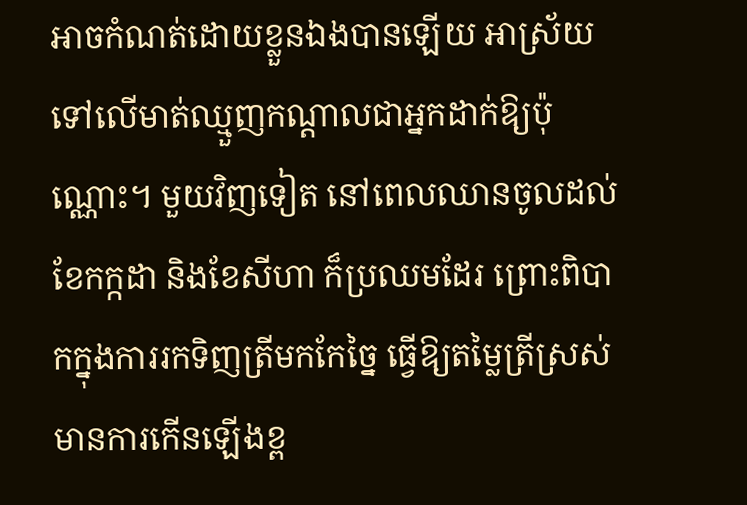អាចកំណត់ដោយខ្លួនឯងបានឡើយ អាស្រ័យទៅលើមាត់ឈ្មួញកណ្ដាលជាអ្នកដាក់ឱ្យប៉ុណ្ណោះ។ មួយវិញទៀត នៅពេលឈានចូលដល់ខែកក្កដា និងខែសីហា ក៏ប្រឈមដែរ ព្រោះពិបាកក្នុងការរកទិញត្រីមកកែច្នៃ ធ្វើឱ្យតម្លៃត្រីស្រស់មានការកើនឡើងខ្ព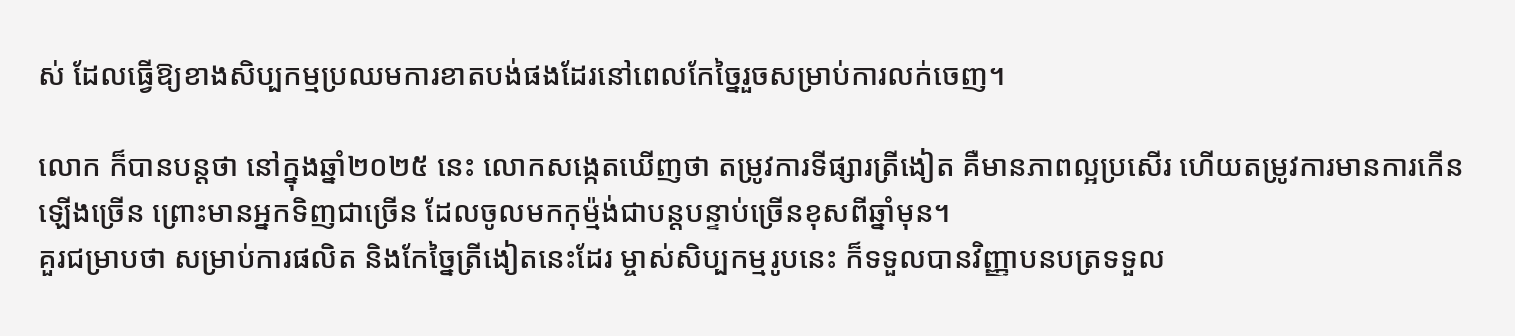ស់ ដែលធ្វើឱ្យខាងសិប្បកម្មប្រឈមការខាតបង់ផងដែរនៅពេលកែច្នៃរួចសម្រាប់ការលក់ចេញ។

លោក ក៏បានបន្តថា នៅក្នុងឆ្នាំ២០២៥ នេះ លោកសង្កេតឃើញថា តម្រូវការទីផ្សារត្រីងៀត គឺមានភាពល្អប្រសើរ ហើយតម្រូវការមានការកើនឡើងច្រើន ព្រោះមានអ្នកទិញជាច្រើន ដែលចូលមកកុម្ម៉ង់ជាបន្តបន្ទាប់ច្រើនខុសពីឆ្នាំមុន។
គួរជម្រាបថា សម្រាប់ការផលិត និងកែច្នៃត្រីងៀតនេះដែរ ម្ចាស់សិប្បកម្មរូបនេះ ក៏ទទួលបានវិញ្ញាបនបត្រទទួល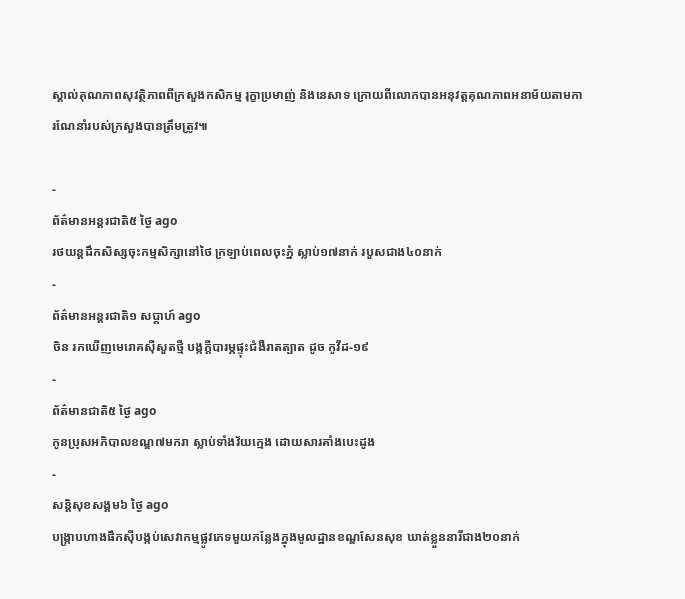ស្គាល់គុណភាពសុវត្ថិភាពពីក្រសួងកសិកម្ម រុក្ខាប្រមាញ់ និងនេសាទ ក្រោយពីលោកបានអនុវត្តគុណភាពអនាម័យតាមការណែនាំរបស់ក្រសួងបានត្រឹមត្រូវ៕

-
ព័ត៌មានអន្ដរជាតិ៥ ថ្ងៃ ago
រថយន្តដឹកសិស្សចុះកម្មសិក្សានៅថៃ ក្រឡាប់ពេលចុះភ្នំ ស្លាប់១៧នាក់ របួសជាង៤០នាក់
-
ព័ត៌មានអន្ដរជាតិ១ សប្តាហ៍ ago
ចិន រកឃើញមេរោគស៊ីសួតថ្មី បង្កក្តីបារម្ភផ្ទុះជំងឺរាតត្បាត ដូច កូវីដ-១៩
-
ព័ត៌មានជាតិ៥ ថ្ងៃ ago
កូនប្រុសអភិបាលខណ្ឌ៧មករា ស្លាប់ទាំងវ័យក្មេង ដោយសារគាំងបេះដូង
-
សន្តិសុខសង្គម៦ ថ្ងៃ ago
បង្ក្រាបហាងផឹកស៊ីបង្កប់សេវាកម្មផ្លូវភេទមួយកន្លែងក្នុងមូលដ្ឋានខណ្ឌសែនសុខ ឃាត់ខ្លួននារីជាង២០នាក់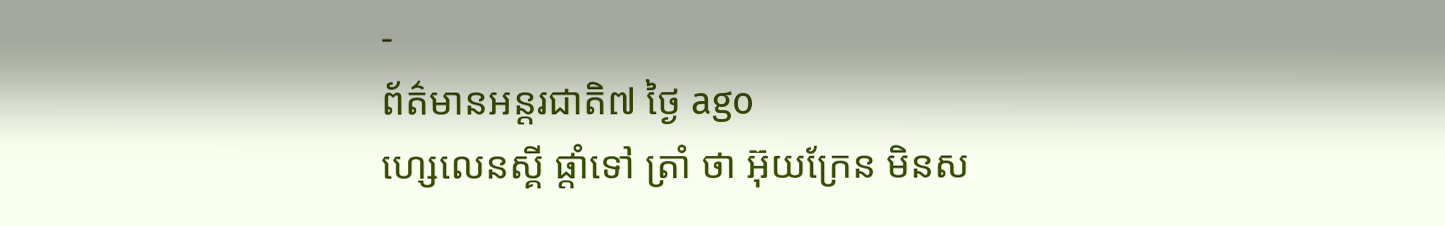-
ព័ត៌មានអន្ដរជាតិ៧ ថ្ងៃ ago
ហ្សេលេនស្គី ផ្តាំទៅ ត្រាំ ថា អ៊ុយក្រែន មិនស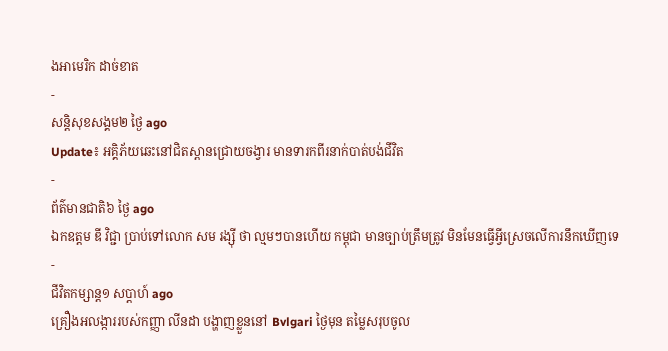ងអាមេរិក ដាច់ខាត
-
សន្តិសុខសង្គម២ ថ្ងៃ ago
Update៖ អគ្គិភ័យឆេះនៅជិតស្ពានជ្រោយចង្វារ មានទារកពីរនាក់បាត់បង់ជីវិត
-
ព័ត៌មានជាតិ៦ ថ្ងៃ ago
ឯកឧត្តម ឌី វិជ្ជា ប្រាប់ទៅលោក សម រង្ស៊ី ថា ល្មមៗបានហើយ កម្ពុជា មានច្បាប់ត្រឹមត្រូវ មិនមែនធ្វើអ្វីស្រេចលើការនឹកឃើញទេ
-
ជីវិតកម្សាន្ដ១ សប្តាហ៍ ago
គ្រឿងអលង្ការរបស់កញ្ញា លីនដា បង្ហាញខ្លួននៅ Bvlgari ថ្ងៃមុន តម្លៃសរុបចូល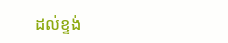ដល់ខ្ទង់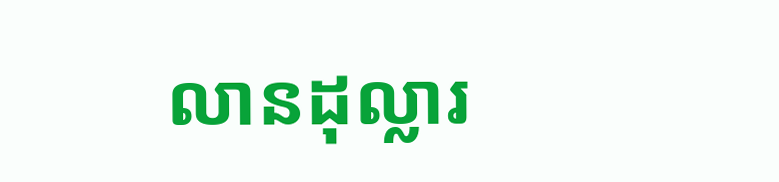លានដុល្លារ